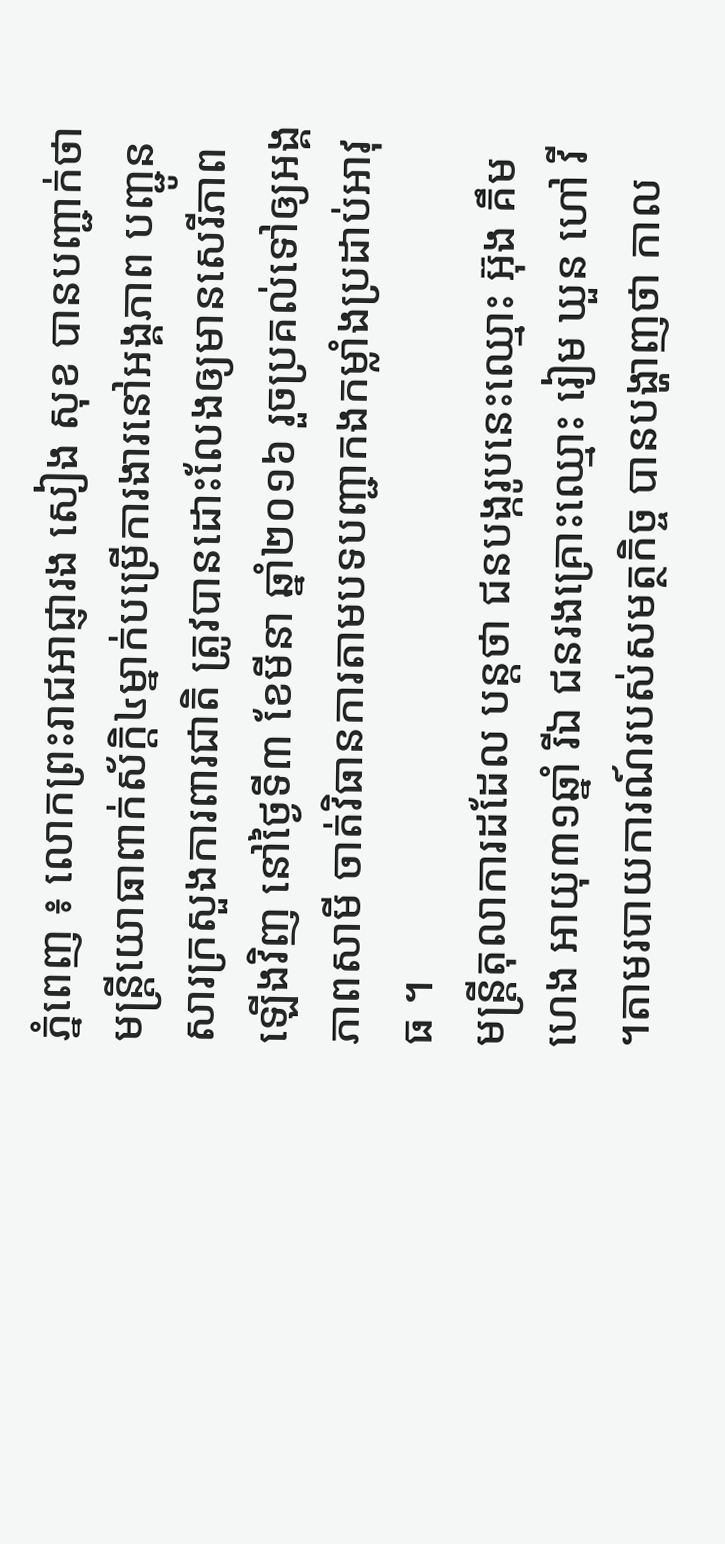ភ្នំពេញ ៖ លោកព្រះរាជអាជ្ញារង សៀង សុខ បានបញ្ជាក់ថា មន្ត្រីយោធាពាក់ស័ក្តិ៤ម្នាក់បម្រើការងារនៅអង្គភាព បញ្ជូនសារក្រសួងការពារជាតិ ត្រូវបានដោះលែងឲ្យមានសេរីភាពឡើងវិញ នៅថ្ងៃទី៣ ខែមីនា ឆ្នាំ២០១៦ រួចប្រគល់ទៅឲ្យអង្គភាពសាមី ចាត់វិធានការតាមបទបញ្ជាកងកម្លាំងប្រដាប់អាវុធ ។
មន្ត្រីតុលាការដដែល បន្តថា ជនបង្ករូបនេះឈ្មោះ អ៊ុង គឹមហេង អាយុ៣១ឆ្នាំ រីឯ ជនរងគ្រោះឈ្មោះ រៀម ឃួន ហៅ វី ។តាមរបាយការណ៍របស់សមត្ថកិច្ច បានបង្ហាញថា កាល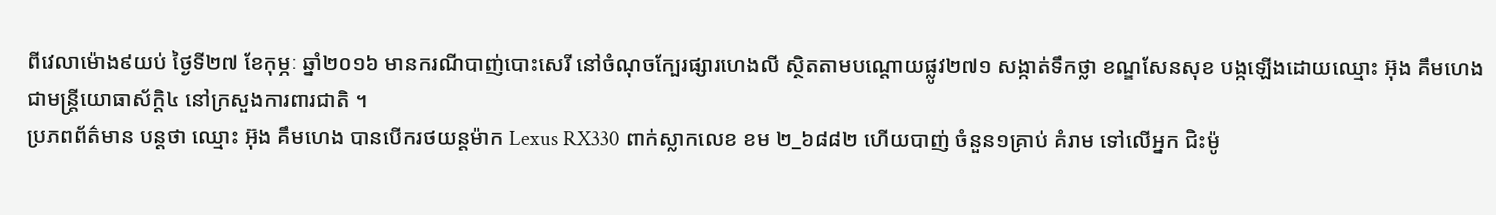ពីវេលាម៉ោង៩យប់ ថ្ងៃទី២៧ ខែកុម្ភៈ ឆ្នាំ២០១៦ មានករណីបាញ់បោះសេរី នៅចំណុចក្បែរផ្សារហេងលី ស្ថិតតាមបណ្ដោយផ្លូវ២៧១ សង្កាត់ទឹកថ្លា ខណ្ឌសែនសុខ បង្កឡើងដោយឈ្មោះ អ៊ុង គឹមហេង ជាមន្ត្រីយោធាស័ក្តិ៤ នៅក្រសួងការពារជាតិ ។
ប្រភពព័ត៌មាន បន្តថា ឈ្មោះ អ៊ុង គឹមហេង បានបើករថយន្តម៉ាក Lexus RX330 ពាក់ស្លាកលេខ ខម ២_៦៨៨២ ហើយបាញ់ ចំនួន១គ្រាប់ គំរាម ទៅលើអ្នក ជិះម៉ូ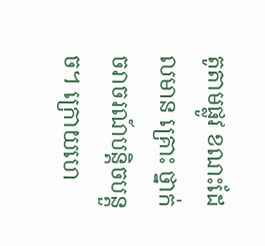តូតាមផ្លូវ ខណះដែលមាន គ្រោះ ថ្នាក់ ចរាចរណ៍បន្តិចបន្តួច។ ក្រោយហេ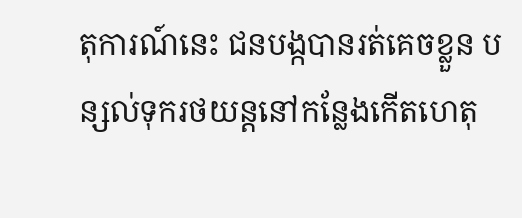តុការណ៍នេះ ជនបង្កបានរត់គេចខ្លួន បន្សល់ទុករថយន្តនៅកន្លែងកើតហេតុ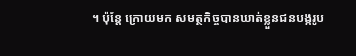។ ប៉ុន្តែ ក្រោយមក សមត្ថកិច្ចបានឃាត់ខ្លួនជនបង្ករូប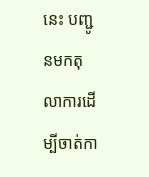នេះ បញ្ជូនមកតុលាការដើម្បីចាត់កា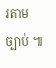រតាមច្បាប់ ៕